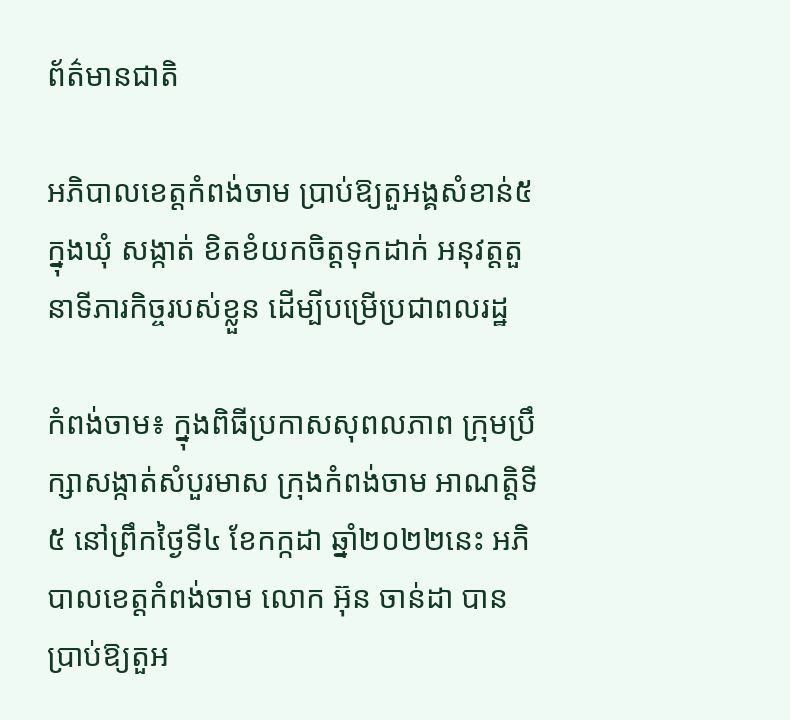ព័ត៌មានជាតិ

អភិបាលខេត្តកំពង់ចាម ប្រាប់ឱ្យតួអង្គសំខាន់៥ ក្នុងឃុំ សង្កាត់ ខិតខំយកចិត្តទុកដាក់ អនុវត្តតួនាទីភារកិច្ចរបស់ខ្លួន ដើម្បីបម្រើប្រជាពលរដ្ឋ

កំពង់ចាម៖ ក្នុងពិធីប្រកាសសុពលភាព ក្រុមប្រឹក្សាសង្កាត់សំបួរមាស ក្រុងកំពង់ចាម អាណត្ដិទី៥ នៅព្រឹកថ្ងៃទី៤ ខែកក្កដា ឆ្នាំ២០២២នេះ អភិបាលខេត្តកំពង់ចាម លោក អ៊ុន ចាន់ដា បានប្រាប់ឱ្យតួអ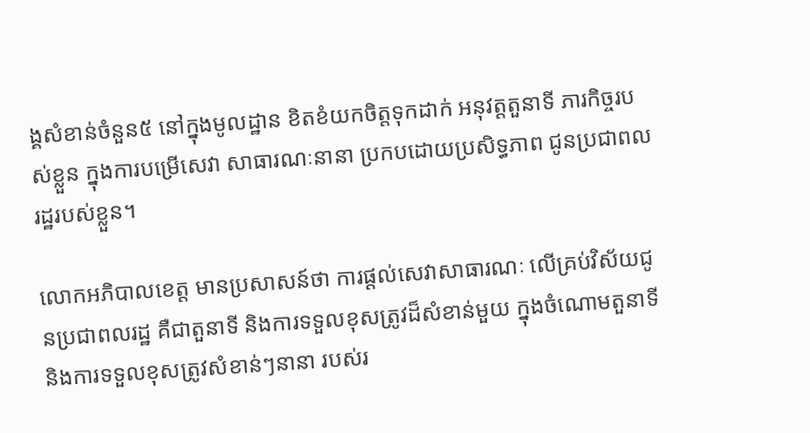ង្គសំខាន់ចំនួន៥ នៅក្នុងមូលដ្ឋាន ខិតខំយកចិត្តទុកដាក់ អនុវត្តតួនាទី ភារកិច្ចរបស់ខ្លួន ក្នុងការបម្រើសេវា សាធារណៈនានា ប្រកបដោយប្រសិទ្ធភាព ជូនប្រជាពលរដ្ឋរបស់ខ្លួន។

លោកអភិបាលខេត្ត មានប្រសាសន៍ថា ការផ្តល់សេវាសាធារណៈ លើគ្រប់វិស័យជូនប្រជាពលរដ្ឋ គឺជាតួនាទី និងការទទួលខុសត្រូវដ៏សំខាន់មួយ ក្នុងចំណោមតួនាទី និងការទទួលខុសត្រូវសំខាន់ៗនានា របស់រ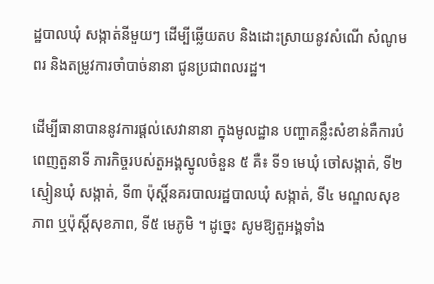ដ្ឋបាលឃុំ សង្កាត់នីមួយៗ ដើម្បីឆ្លើយតប និងដោះស្រាយនូវសំណើ សំណូមពរ និងតម្រូវការចាំបាច់នានា ជូនប្រជាពលរដ្ឋ។

ដើម្បីធានាបាននូវការផ្ដល់សេវានានា ក្នុងមូលដ្ឋាន បញ្ហាគន្លឹះសំខាន់គឺការបំពេញតួនាទី ភារកិច្ចរបស់តួអង្គស្នូលចំនួន ៥ គឺ៖ ទី១ មេឃុំ ចៅសង្កាត់, ទី២ ស្មៀនឃុំ សង្កាត់, ទី៣ ប៉ុស្តិ៍នគរបាលរដ្ឋបាលឃុំ សង្កាត់, ទី៤ មណ្ឌលសុខភាព ឬប៉ុស្តិ៍សុខភាព, ទី៥ មេភូមិ ។ ដូច្នេះ សូមឱ្យតួអង្គទាំង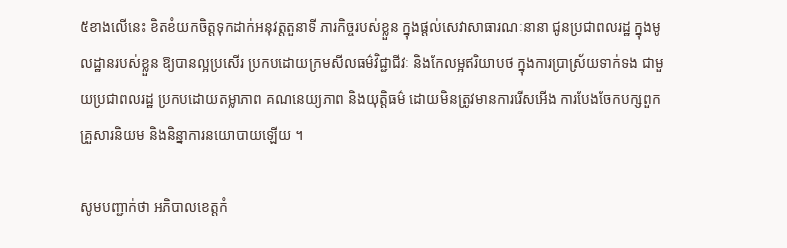៥ខាងលើនេះ ខិតខំយកចិត្តទុកដាក់អនុវត្តតួនាទី ភារកិច្ចរបស់ខ្លួន ក្នុងផ្តល់សេវាសាធារណៈនានា ជូនប្រជាពលរដ្ឋ ក្នុងមូលដ្ឋានរបស់ខ្លួន ឱ្យបានល្អប្រសើរ ប្រកបដោយក្រមសីលធម៌វិជ្ជាជីវៈ និងកែលម្អឥរិយាបថ ក្នុងការប្រាស្រ័យទាក់ទង ជាមួយប្រជាពលរដ្ឋ ប្រកបដោយតម្លាភាព គណនេយ្យភាព និងយុត្តិធម៌ ដោយមិនត្រូវមានការរើសអើង ការបែងចែកបក្សពួក គ្រួសារនិយម និងនិន្នាការនយោបាយឡើយ ។

សូមបញ្ជាក់ថា អភិបាលខេត្តកំ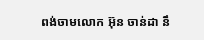ពង់ចាមលោក អ៊ុន ចាន់ដា នឹ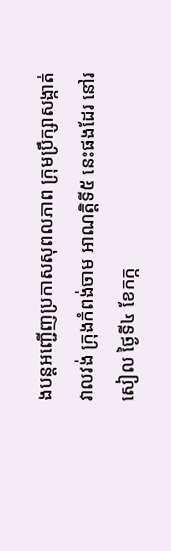ងបន្តអញ្ជើញប្រកាសសុពលភាព ក្រុមប្រឹក្សាសង្កាត់វាលវង់ ក្រុងកំពង់ចាម អាណត្តិទី៥ នេះផងដែរ នៅរសៀល ថ្ងៃទី៤ ខែកក្ក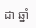ដា ឆ្នាំ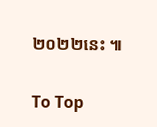២០២២នេះ ៕

To Top